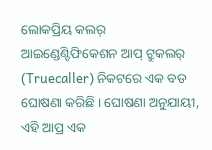ଲୋକପ୍ରିୟ କଲର୍ ଆଇଣ୍ଡେଣ୍ଟିଫିକେଶନ ଆପ୍ ଟ୍ରୁକଲର୍ (Truecaller) ନିକଟରେ ଏକ ବଡ ଘୋଷଣା କରିଛି । ଘୋଷଣା ଅନୁଯାୟୀ, ଏହି ଆପ୍ର ଏକ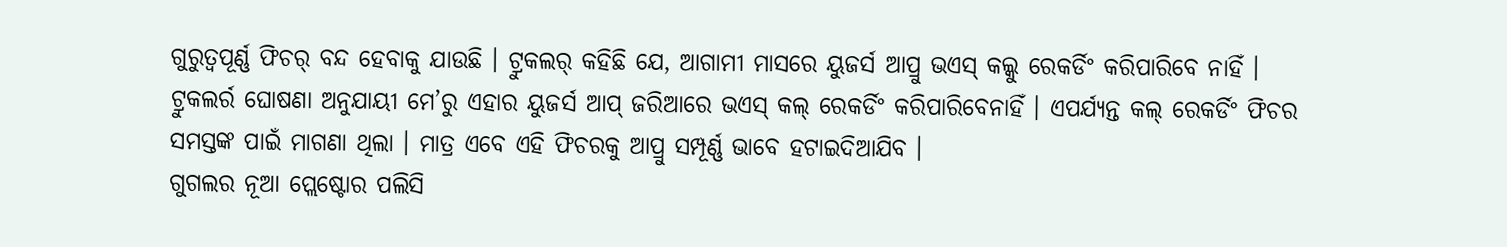ଗୁରୁତ୍ବପୂର୍ଣ୍ଣ ଫିଚର୍ ବନ୍ଦ ହେବାକୁ ଯାଉଛି । ଟ୍ରୁକଲର୍ କହିଛି ଯେ, ଆଗାମୀ ମାସରେ ୟୁଜର୍ସ ଆପ୍ରୁ ଭଏସ୍ କଲ୍କୁ ରେକର୍ଡିଂ କରିପାରିବେ ନାହିଁ ।
ଟ୍ରୁକଲର୍ର ଘୋଷଣା ଅନୁଯାୟୀ ମେ’ରୁ ଏହାର ୟୁଜର୍ସ ଆପ୍ ଜରିଆରେ ଭଏସ୍ କଲ୍ ରେକର୍ଡିଂ କରିପାରିବେନାହିଁ । ଏପର୍ଯ୍ୟନ୍ତ କଲ୍ ରେକର୍ଡିଂ ଫିଚର ସମସ୍ତଙ୍କ ପାଇଁ ମାଗଣା ଥିଲା । ମାତ୍ର ଏବେ ଏହି ଫିଚରକୁ ଆପ୍ରୁ ସମ୍ପୂର୍ଣ୍ଣ ଭାବେ ହଟାଇଦିଆଯିବ ।
ଗୁଗଲର ନୂଆ ପ୍ଲେଷ୍ଟୋର ପଲିସି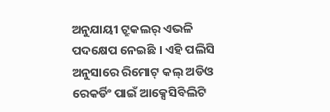ଅନୁଯାୟୀ ଟ୍ରୁକଲର୍ ଏଭଳି ପଦକ୍ଷେପ ନେଇଛି । ଏହି ପଲିସି ଅନୁସାରେ ରିମୋଟ୍ କଲ୍ ଅଡିଓ ରେକର୍ଡିଂ ପାଇଁ ଆକ୍ସେସିବିଲିଟି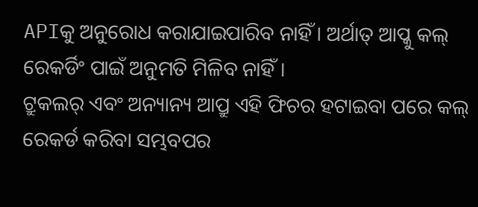APIକୁ ଅନୁରୋଧ କରାଯାଇପାରିବ ନାହିଁ । ଅର୍ଥାତ୍ ଆପ୍କୁ କଲ୍ ରେକର୍ଡିଂ ପାଇଁ ଅନୁମତି ମିଳିବ ନାହିଁ ।
ଟ୍ରୁକଲର୍ ଏବଂ ଅନ୍ୟାନ୍ୟ ଆପ୍ରୁ ଏହି ଫିଚର ହଟାଇବା ପରେ କଲ୍ ରେକର୍ଡ କରିବା ସମ୍ଭବପର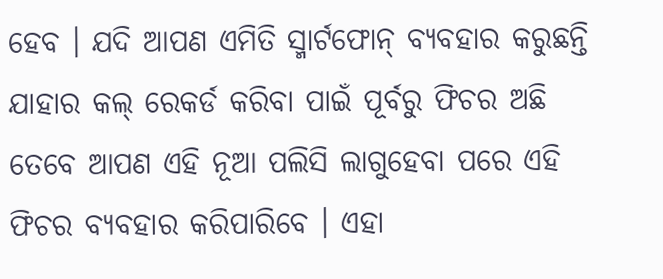ହେବ । ଯଦି ଆପଣ ଏମିତି ସ୍ମାର୍ଟଫୋନ୍ ବ୍ୟବହାର କରୁଛନ୍ତି ଯାହାର କଲ୍ ରେକର୍ଡ କରିବା ପାଇଁ ପୂର୍ବରୁ ଫିଚର ଅଛି ତେବେ ଆପଣ ଏହି ନୂଆ ପଲିସି ଲାଗୁହେବା ପରେ ଏହି ଫିଚର ବ୍ୟବହାର କରିପାରିବେ । ଏହା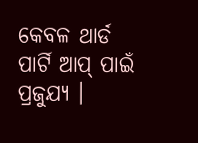କେବଳ ଥାର୍ଡ ପାର୍ଟି ଆପ୍ ପାଇଁ ପ୍ରଜୁଯ୍ୟ ।